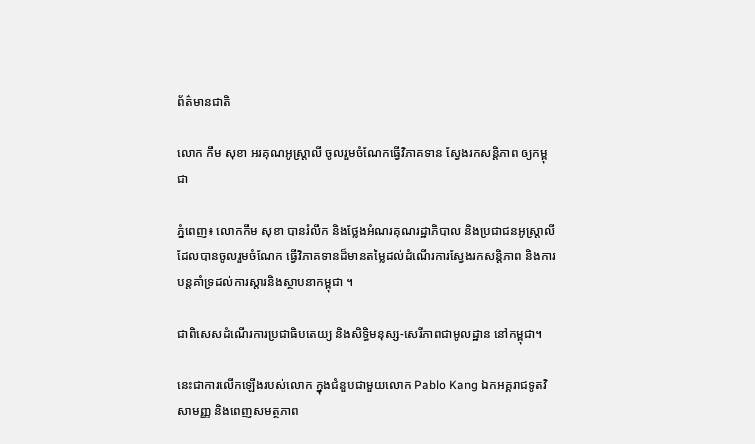ព័ត៌មានជាតិ

លោក កឹម សុខា អរគុណអូស្រ្តាលី ចូលរួមចំណែកធ្វើវិភាគទាន ស្វែងរកសន្តិភាព ឲ្យកម្ពុជា

ភ្នំពេញ៖ លោកកឹម សុខា បានរំលឹក និងថ្លែងអំណរគុណរដ្ឋាភិបាល និងប្រជាជនអូស្រ្តាលីដែលបានចូលរួមចំណែក ធ្វើវិភាគទានដ៏មានតម្លៃដល់ដំណើរការស្វែងរកសន្តិភាព និងការបន្តគាំទ្រដល់ការស្តារនិងស្ថាបនាកម្ពុជា ។

ជាពិសេសដំណើរការប្រជាធិបតេយ្យ និងសិទ្ធិមនុស្ស-សេរីភាពជាមូលដ្ឋាន នៅកម្ពុជា។

នេះជាការលើកឡើងរបស់លោក ក្នុងជំនួបជាមួយលោក Pablo Kang ឯកអគ្គរាជទូតវិសាមញ្ញ និងពេញសមត្ថភាព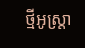ថ្មីអូស្រ្តា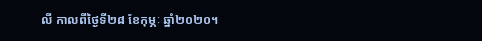លី កាលពីថ្ងៃទី២៨ ខែកុម្ភៈ ឆ្នាំ២០២០។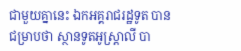ជាមួយគ្នានេះ ឯកអគ្គរាជរដ្ឋទូត បានជម្រាបថា ស្ថានទូតអូស្រ្តាលី បា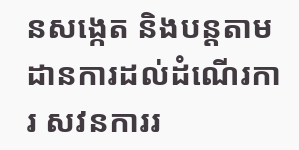នសង្កេត និងបន្តតាមដានការដល់ដំណើរការ សវនការរ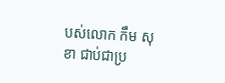បស់លោក កឹម សុខា ជាប់ជាប្រ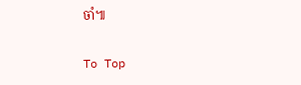ចាំ៕

To Top